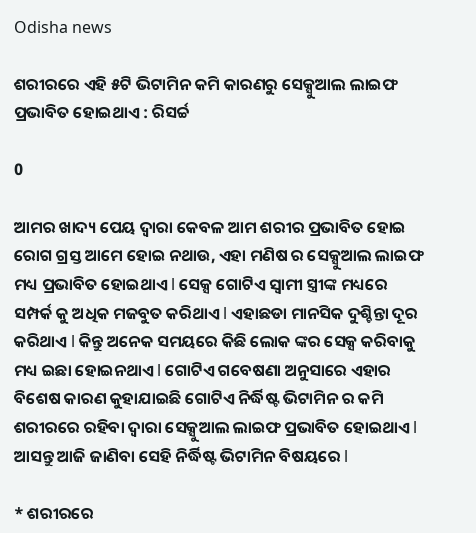Odisha news

ଶରୀରରେ ଏହି ୫ଟି ଭିଟାମିନ କମି କାରଣରୁ ସେକ୍ସୁଆଲ ଲାଇଫ ପ୍ରଭାବିତ ହୋଇଥାଏ : ରିସର୍ଚ୍ଚ

0

ଆମର ଖାଦ୍ୟ ପେୟ ଦ୍ୱାରା କେବଳ ଆମ ଶରୀର ପ୍ରଭାବିତ ହୋଇ ରୋଗ ଗ୍ରସ୍ତ ଆମେ ହୋଇ ନଥାଉ, ଏହା ମଣିଷ ର ସେକ୍ସୁଆଲ ଲାଇଫ ମଧ୍ୟ ପ୍ରଭାବିତ ହୋଇଥାଏ l ସେକ୍ସ ଗୋଟିଏ ସ୍ୱାମୀ ସ୍ତ୍ରୀଙ୍କ ମଧ୍ୟରେ ସମ୍ପର୍କ କୁ ଅଧିକ ମଜବୁତ କରିଥାଏ l ଏହାଛଡା ମାନସିକ ଦୁଶ୍ଚିନ୍ତା ଦୂର କରିଥାଏ l କିନ୍ତୁ ଅନେକ ସମୟରେ କିଛି ଲୋକ ଙ୍କର ସେକ୍ସ କରିବାକୁ ମଧ୍ୟ ଇଛା ହୋଇନଥାଏ l ଗୋଟିଏ ଗବେଷଣା ଅନୁସାରେ ଏହାର ବିଶେଷ କାରଣ କୁହାଯାଇଛି ଗୋଟିଏ ନିର୍ଦ୍ଧିଷ୍ଟ ଭିଟାମିନ ର କମି ଶରୀରରେ ରହିବା ଦ୍ୱାରା ସେକ୍ସୁଆଲ ଲାଇଫ ପ୍ରଭାବିତ ହୋଇଥାଏ l ଆସନ୍ତୁ ଆଜି ଜାଣିବା ସେହି ନିର୍ଦ୍ଧିଷ୍ଟ ଭିଟାମିନ ବିଷୟରେ l

* ଶରୀରରେ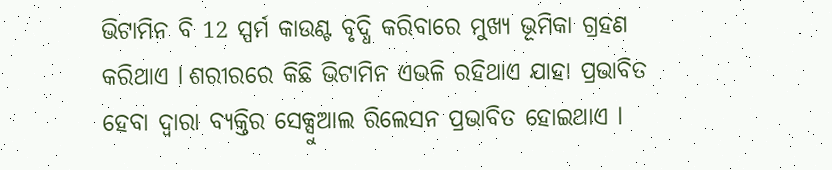ଭିଟାମିନ ବି 12 ସ୍ପର୍ମ କାଉଣ୍ଟ ବୃଦ୍ଧି କରିବାରେ ମୁଖ୍ୟ ଭୂମିକା ଗ୍ରହଣ କରିଥାଏ l ଶରୀରରେ କିଛି ଭିଟାମିନ ଏଭଳି ରହିଥାଏ ଯାହା ପ୍ରଭାବିତ ହେବା ଦ୍ୱାରା ବ୍ୟକ୍ତିର ସେକ୍ସୁଆଲ ରିଲେସନ ପ୍ରଭାବିତ ହୋଇଥାଏ l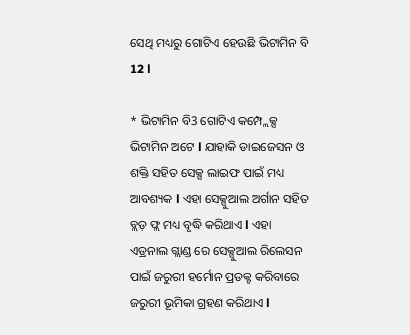ସେଥି ମଧ୍ୟରୁ ଗୋଟିଏ ହେଉଛି ଭିଟାମିନ ବି 12 l

* ଭିଟାମିନ ବି3 ଗୋଟିଏ କମ୍ପ୍ଲେକ୍ସ ଭିଟାମିନ ଅଟେ l ଯାହାକି ଡାଇଜେସନ ଓ ଶକ୍ତି ସହିତ ସେକ୍ସ ଲାଇଫ ପାଇଁ ମଧ୍ୟ ଆବଶ୍ୟକ l ଏହା ସେକ୍ସୁଆଲ ଅର୍ଗାନ ସହିତ ବ୍ଲଡ଼ ଫ୍ଲ ମଧ୍ୟ ବୃଦ୍ଧି କରିଥାଏ l ଏହା ଏଡ୍ରନାଲ ଗ୍ଲାଣ୍ଡ ରେ ସେକ୍ସୁଆଲ ରିଲେସନ ପାଇଁ ଜରୁରୀ ହର୍ମୋନ ପ୍ରଡକ୍ଟ କରିବାରେ ଜରୁରୀ ଭୂମିକା ଗ୍ରହଣ କରିଥାଏ l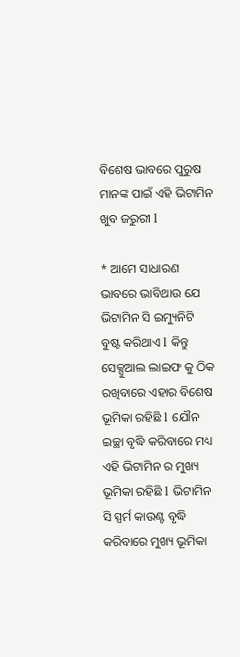ବିଶେଷ ଭାବରେ ପୁରୁଷ ମାନଙ୍କ ପାଇଁ ଏହି ଭିଟାମିନ ଖୁବ ଜରୁରୀ l

* ଆମେ ସାଧାରଣ ଭାବରେ ଭାବିଥାଉ ଯେ ଭିଟାମିନ ସି ଇମ୍ୟୁନିଟି ବୁଷ୍ଟ କରିଥାଏ l କିନ୍ତୁ ସେକ୍ସୁଆଲ ଲାଇଫ କୁ ଠିକ ରଖିବାରେ ଏହାର ବିଶେଷ ଭୂମିକା ରହିଛି l ଯୌନ ଇଚ୍ଛା ବୃଦ୍ଧି କରିବାରେ ମଧ୍ୟ ଏହି ଭିଟାମିନ ର ମୁଖ୍ୟ ଭୂମିକା ରହିଛି l ଭିଟାମିନ ସି ସ୍ପର୍ମ କାଉଣ୍ଟ ବୃଦ୍ଧି କରିବାରେ ମୁଖ୍ୟ ଭୂମିକା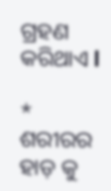ଗ୍ରହଣ କରିଥାଏ l

* ଶରୀରର ହାଡ଼ କୁ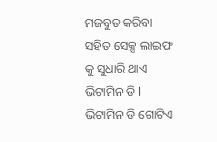ମଜବୁତ କରିବା ସହିତ ସେକ୍ସ ଲାଇଫ କୁ ସୁଧାରି ଥାଏ ଭିଟାମିନ ଡି l ଭିଟାମିନ ଡି ଗୋଟିଏ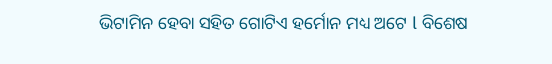ଭିଟାମିନ ହେବା ସହିତ ଗୋଟିଏ ହର୍ମୋନ ମଧ୍ୟ ଅଟେ l ବିଶେଷ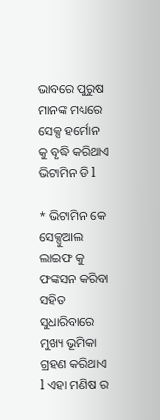ଭାବରେ ପୁରୁଷ ମାନଙ୍କ ମଧ୍ୟରେ ସେକ୍ସ ହର୍ମୋନ କୁ ବୃଦ୍ଧି କରିଥାଏ ଭିଟାମିନ ଡି l

* ଭିଟାମିନ କେ ସେକ୍ସୁଆଲ ଲାଇଫ କୁ ଫଙ୍କସନ କରିବା ସହିତ ସୁଧାରିବାରେ ମୁଖ୍ୟ ଭୂମିକା ଗ୍ରହଣ କରିଥାଏ l ଏହା ମଣିଷ ର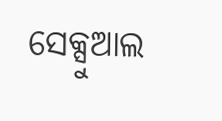ସେକ୍ସୁଆଲ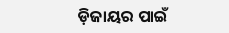ଡ଼ିଜାୟର ପାଇଁ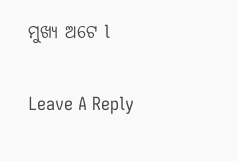ମୁଖ୍ୟ ଅଟେ l

Leave A Reply